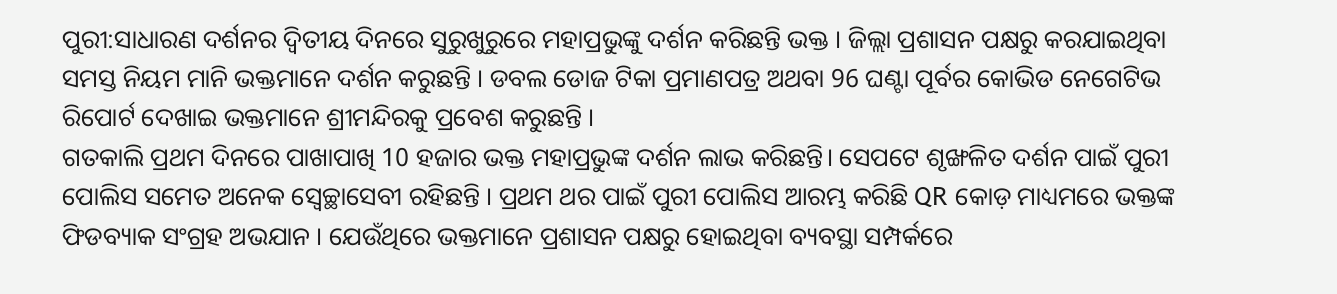ପୁରୀ:ସାଧାରଣ ଦର୍ଶନର ଦ୍ବିତୀୟ ଦିନରେ ସୁରୁଖୁରୁରେ ମହାପ୍ରଭୁଙ୍କୁ ଦର୍ଶନ କରିଛନ୍ତି ଭକ୍ତ । ଜିଲ୍ଲା ପ୍ରଶାସନ ପକ୍ଷରୁ କରଯାଇଥିବା ସମସ୍ତ ନିୟମ ମାନି ଭକ୍ତମାନେ ଦର୍ଶନ କରୁଛନ୍ତି । ଡବଲ ଡୋଜ ଟିକା ପ୍ରମାଣପତ୍ର ଅଥବା 96 ଘଣ୍ଟା ପୂର୍ବର କୋଭିଡ ନେଗେଟିଭ ରିପୋର୍ଟ ଦେଖାଇ ଭକ୍ତମାନେ ଶ୍ରୀମନ୍ଦିରକୁ ପ୍ରବେଶ କରୁଛନ୍ତି ।
ଗତକାଲି ପ୍ରଥମ ଦିନରେ ପାଖାପାଖି 10 ହଜାର ଭକ୍ତ ମହାପ୍ରଭୁଙ୍କ ଦର୍ଶନ ଲାଭ କରିଛନ୍ତି। ସେପଟେ ଶୃଙ୍ଖଳିତ ଦର୍ଶନ ପାଇଁ ପୁରୀ ପୋଲିସ ସମେତ ଅନେକ ସ୍ବେଚ୍ଛାସେବୀ ରହିଛନ୍ତି । ପ୍ରଥମ ଥର ପାଇଁ ପୁରୀ ପୋଲିସ ଆରମ୍ଭ କରିଛି QR କୋଡ଼ ମାଧ୍ୟମରେ ଭକ୍ତଙ୍କ ଫିଡବ୍ୟାକ ସଂଗ୍ରହ ଅଭଯାନ । ଯେଉଁଥିରେ ଭକ୍ତମାନେ ପ୍ରଶାସନ ପକ୍ଷରୁ ହୋଇଥିବା ବ୍ୟବସ୍ଥା ସମ୍ପର୍କରେ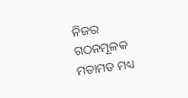ନିଜର ଗଠନମୂଳକ ମତାମତ ମଧ୍ୟ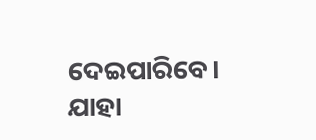ଦେଇପାରିବେ। ଯାହା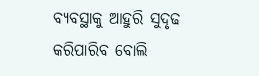ବ୍ୟବସ୍ଥାକୁ ଆହୁରି ସୁଦୃଢ କରିପାରିବ ବୋଲି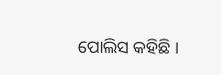ପୋଲିସ କହିଛି ।